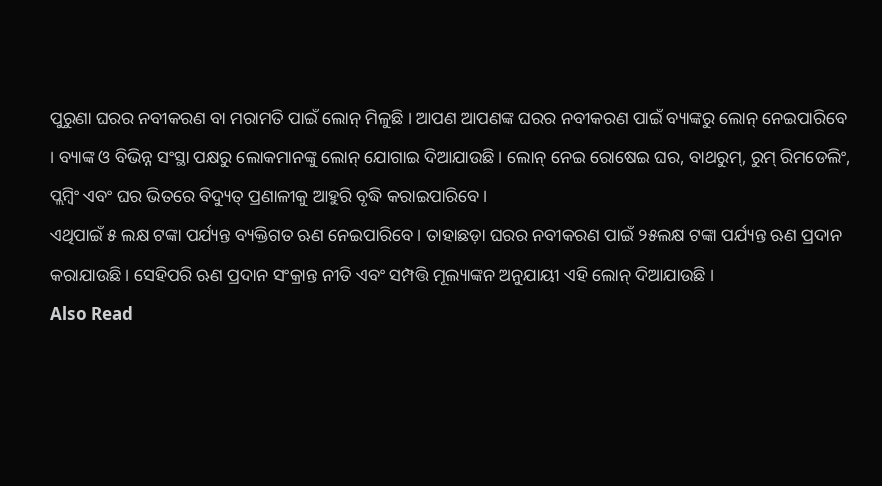ପୁରୁଣା ଘରର ନବୀକରଣ ବା ମରାମତି ପାଇଁ ଲୋନ୍ ମିଳୁଛି । ଆପଣ ଆପଣଙ୍କ ଘରର ନବୀକରଣ ପାଇଁ ବ୍ୟାଙ୍କରୁ ଲୋନ୍ ନେଇପାରିବେ । ବ୍ୟାଙ୍କ ଓ ବିଭିନ୍ନ ସଂସ୍ଥା ପକ୍ଷରୁ ଲୋକମାନଙ୍କୁ ଲୋନ୍ ଯୋଗାଇ ଦିଆଯାଉଛି । ଲୋନ୍ ନେଇ ରୋଷେଇ ଘର, ବାଥରୁମ୍, ରୁମ୍ ରିମଡେଲିଂ, ପ୍ଲମ୍ବିଂ ଏବଂ ଘର ଭିତରେ ବିଦ୍ୟୁତ୍ ପ୍ରଣାଳୀକୁ ଆହୁରି ବୃଦ୍ଧି କରାଇପାରିବେ ।
ଏଥିପାଇଁ ୫ ଲକ୍ଷ ଟଙ୍କା ପର୍ଯ୍ୟନ୍ତ ବ୍ୟକ୍ତିଗତ ଋଣ ନେଇପାରିବେ । ତାହାଛଡ଼ା ଘରର ନବୀକରଣ ପାଇଁ ୨୫ଲକ୍ଷ ଟଙ୍କା ପର୍ଯ୍ୟନ୍ତ ଋଣ ପ୍ରଦାନ କରାଯାଉଛି । ସେହିପରି ଋଣ ପ୍ରଦାନ ସଂକ୍ରାନ୍ତ ନୀତି ଏବଂ ସମ୍ପତ୍ତି ମୂଲ୍ୟାଙ୍କନ ଅନୁଯାୟୀ ଏହି ଲୋନ୍ ଦିଆଯାଉଛି ।
Also Read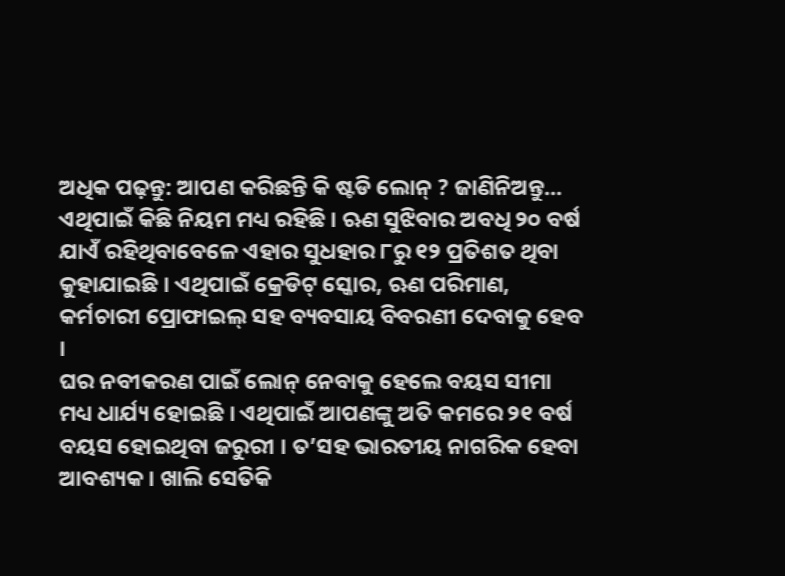ଅଧିକ ପଢ଼ନ୍ତୁ: ଆପଣ କରିଛନ୍ତି କି ଷ୍ଟଡି ଲୋନ୍ ? ଜାଣିନିଅନ୍ତୁ...
ଏଥିପାଇଁ କିଛି ନିୟମ ମଧ୍ୟ ରହିଛି । ଋଣ ସୁଝିବାର ଅବଧି ୨୦ ବର୍ଷ ଯାଏଁ ରହିଥିବାବେଳେ ଏହାର ସୁଧହାର ୮ରୁ ୧୨ ପ୍ରତିଶତ ଥିବା କୁହାଯାଇଛି । ଏଥିପାଇଁ କ୍ରେଡିଟ୍ ସ୍କୋର, ଋଣ ପରିମାଣ, କର୍ମଚାରୀ ପ୍ରୋଫାଇଲ୍ ସହ ବ୍ୟବସାୟ ବିବରଣୀ ଦେବାକୁ ହେବ ।
ଘର ନବୀକରଣ ପାଇଁ ଲୋନ୍ ନେବାକୁ ହେଲେ ବୟସ ସୀମା ମଧ୍ୟ ଧାର୍ଯ୍ୟ ହୋଇଛି । ଏଥିପାଇଁ ଆପଣଙ୍କୁ ଅତି କମରେ ୨୧ ବର୍ଷ ବୟସ ହୋଇଥିବା ଜରୁରୀ । ତ’ସହ ଭାରତୀୟ ନାଗରିକ ହେବା ଆବଶ୍ୟକ । ଖାଲି ସେତିକି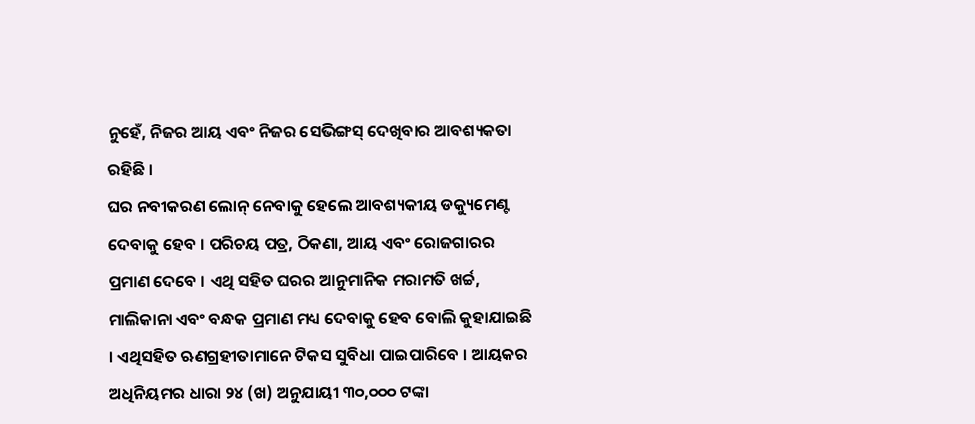ନୁହେଁ, ନିଜର ଆୟ ଏବଂ ନିଜର ସେଭିଙ୍ଗସ୍ ଦେଖିବାର ଆବଶ୍ୟକତା ରହିଛି ।
ଘର ନବୀକରଣ ଲୋନ୍ ନେବାକୁ ହେଲେ ଆବଶ୍ୟକୀୟ ଡକ୍ୟୁମେଣ୍ଟ ଦେବାକୁ ହେବ । ପରିଚୟ ପତ୍ର, ଠିକଣା, ଆୟ ଏବଂ ରୋଜଗାରର ପ୍ରମାଣ ଦେବେ । ଏଥି ସହିତ ଘରର ଆନୁମାନିକ ମରାମତି ଖର୍ଚ୍ଚ, ମାଲିକାନା ଏବଂ ବନ୍ଧକ ପ୍ରମାଣ ମଧ୍ୟ ଦେବାକୁ ହେବ ବୋଲି କୁହାଯାଇଛି । ଏଥିସହିତ ଋଣଗ୍ରହୀତାମାନେ ଟିକସ ସୁବିଧା ପାଇପାରିବେ । ଆୟକର ଅଧିନିୟମର ଧାରା ୨୪ (ଖ) ଅନୁଯାୟୀ ୩୦,୦୦୦ ଟଙ୍କା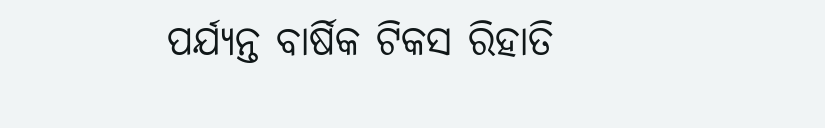ପର୍ଯ୍ୟନ୍ତ ବାର୍ଷିକ ଟିକସ ରିହାତି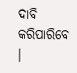ଦାବି କରିପାରିବେ ।